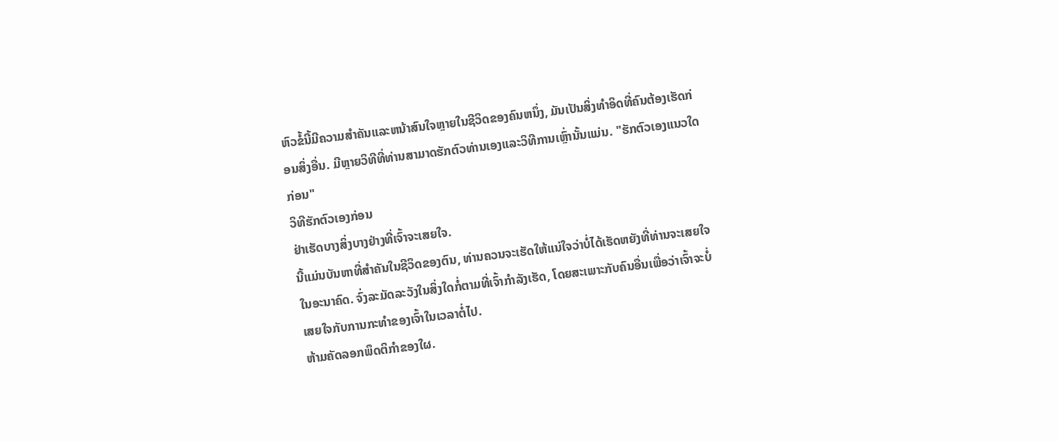ຫົວຂໍ້ນີ້ມີຄວາມສໍາຄັນແລະຫນ້າສົນໃຈຫຼາຍໃນຊີວິດຂອງຄົນຫນຶ່ງ, ມັນເປັນສິ່ງທໍາອິດທີ່ຄົນຕ້ອງເຮັດກ່ອນສິ່ງອື່ນ. ມີຫຼາຍວິທີທີ່ທ່ານສາມາດຮັກຕົວທ່ານເອງແລະວິທີການເຫຼົ່ານັ້ນແມ່ນ. "ຮັກຕົວເອງແນວໃດກ່ອນ"
ວິທີຮັກຕົວເອງກ່ອນ
ຢ່າເຮັດບາງສິ່ງບາງຢ່າງທີ່ເຈົ້າຈະເສຍໃຈ.
ນີ້ແມ່ນບັນຫາທີ່ສໍາຄັນໃນຊີວິດຂອງຕົນ, ທ່ານຄວນຈະເຮັດໃຫ້ແນ່ໃຈວ່າບໍ່ໄດ້ເຮັດຫຍັງທີ່ທ່ານຈະເສຍໃຈໃນອະນາຄົດ. ຈົ່ງລະມັດລະວັງໃນສິ່ງໃດກໍ່ຕາມທີ່ເຈົ້າກໍາລັງເຮັດ, ໂດຍສະເພາະກັບຄົນອື່ນເພື່ອວ່າເຈົ້າຈະບໍ່ເສຍໃຈກັບການກະທໍາຂອງເຈົ້າໃນເວລາຕໍ່ໄປ.
ຫ້າມຄັດລອກພຶດຕິກໍາຂອງໃຜ.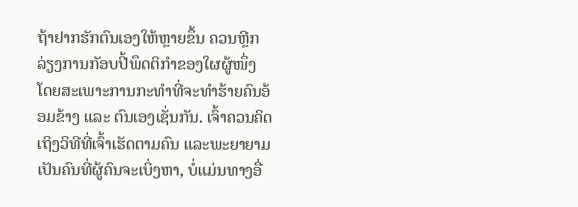ຖ້າຢາກຮັກຕົນເອງໃຫ້ຫຼາຍຂຶ້ນ ຄວນຫຼີກລ່ຽງການກັອບປີ້ພຶດຕິກຳຂອງໃຜຜູ້ໜຶ່ງ ໂດຍສະເພາະການກະທຳທີ່ຈະທຳຮ້າຍຄົນອ້ອມຂ້າງ ແລະ ຕົນເອງເຊັ່ນກັນ. ເຈົ້າຄວນຄິດເຖິງວິທີທີ່ເຈົ້າເຮັດຕາມຄົນ ແລະພະຍາຍາມເປັນຄົນທີ່ຜູ້ຄົນຈະເບິ່ງຫາ, ບໍ່ແມ່ນທາງອື່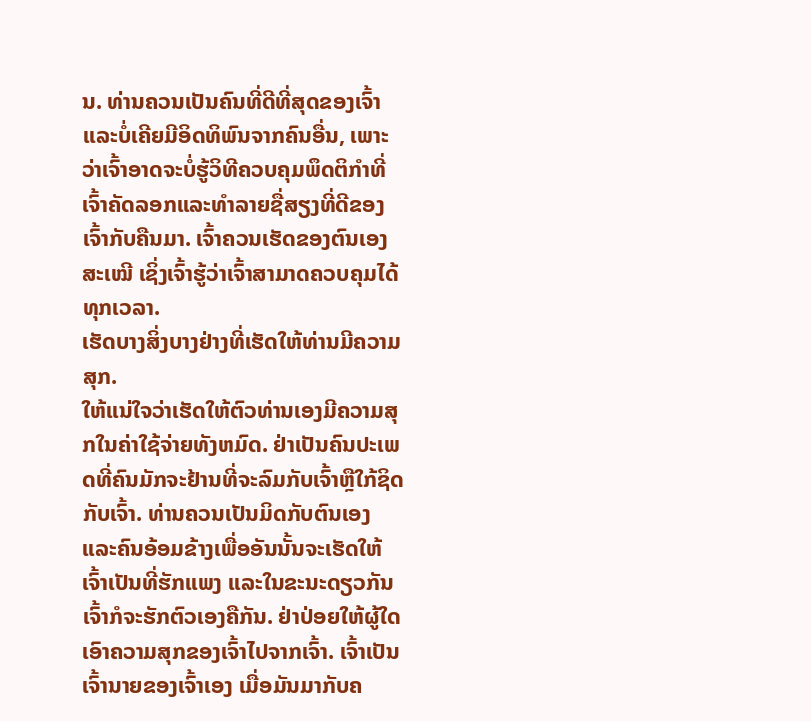ນ. ທ່ານຄວນເປັນຄົນທີ່ດີທີ່ສຸດຂອງເຈົ້າແລະບໍ່ເຄີຍມີອິດທິພົນຈາກຄົນອື່ນ, ເພາະວ່າເຈົ້າອາດຈະບໍ່ຮູ້ວິທີຄວບຄຸມພຶດຕິກໍາທີ່ເຈົ້າຄັດລອກແລະທໍາລາຍຊື່ສຽງທີ່ດີຂອງເຈົ້າກັບຄືນມາ. ເຈົ້າຄວນເຮັດຂອງຕົນເອງສະເໝີ ເຊິ່ງເຈົ້າຮູ້ວ່າເຈົ້າສາມາດຄວບຄຸມໄດ້ທຸກເວລາ.
ເຮັດບາງສິ່ງບາງຢ່າງທີ່ເຮັດໃຫ້ທ່ານມີຄວາມສຸກ.
ໃຫ້ແນ່ໃຈວ່າເຮັດໃຫ້ຕົວທ່ານເອງມີຄວາມສຸກໃນຄ່າໃຊ້ຈ່າຍທັງຫມົດ. ຢ່າເປັນຄົນປະເພດທີ່ຄົນມັກຈະຢ້ານທີ່ຈະລົມກັບເຈົ້າຫຼືໃກ້ຊິດກັບເຈົ້າ. ທ່ານຄວນເປັນມິດກັບຕົນເອງ ແລະຄົນອ້ອມຂ້າງເພື່ອອັນນັ້ນຈະເຮັດໃຫ້ເຈົ້າເປັນທີ່ຮັກແພງ ແລະໃນຂະນະດຽວກັນ ເຈົ້າກໍຈະຮັກຕົວເອງຄືກັນ. ຢ່າປ່ອຍໃຫ້ຜູ້ໃດເອົາຄວາມສຸກຂອງເຈົ້າໄປຈາກເຈົ້າ. ເຈົ້າເປັນເຈົ້ານາຍຂອງເຈົ້າເອງ ເມື່ອມັນມາກັບຄ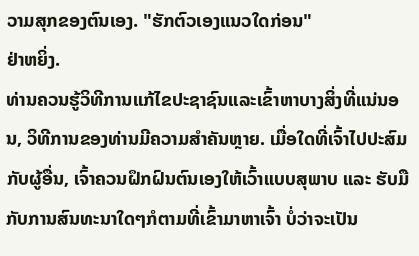ວາມສຸກຂອງຕົນເອງ. "ຮັກຕົວເອງແນວໃດກ່ອນ"
ຢ່າຫຍິ່ງ.
ທ່ານຄວນຮູ້ວິທີການແກ້ໄຂປະຊາຊົນແລະເຂົ້າຫາບາງສິ່ງທີ່ແນ່ນອນ, ວິທີການຂອງທ່ານມີຄວາມສໍາຄັນຫຼາຍ. ເມື່ອໃດທີ່ເຈົ້າໄປປະສົມກັບຜູ້ອື່ນ, ເຈົ້າຄວນຝຶກຝົນຕົນເອງໃຫ້ເວົ້າແບບສຸພາບ ແລະ ຮັບມືກັບການສົນທະນາໃດໆກໍຕາມທີ່ເຂົ້າມາຫາເຈົ້າ ບໍ່ວ່າຈະເປັນ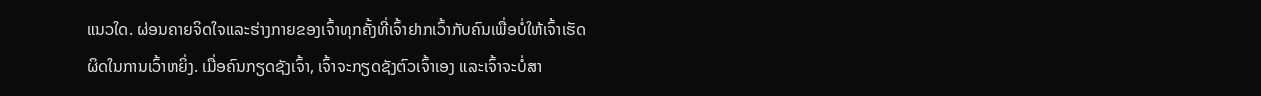ແນວໃດ. ຜ່ອນຄາຍຈິດໃຈແລະຮ່າງກາຍຂອງເຈົ້າທຸກຄັ້ງທີ່ເຈົ້າຢາກເວົ້າກັບຄົນເພື່ອບໍ່ໃຫ້ເຈົ້າເຮັດຜິດໃນການເວົ້າຫຍິ່ງ. ເມື່ອຄົນກຽດຊັງເຈົ້າ, ເຈົ້າຈະກຽດຊັງຕົວເຈົ້າເອງ ແລະເຈົ້າຈະບໍ່ສາ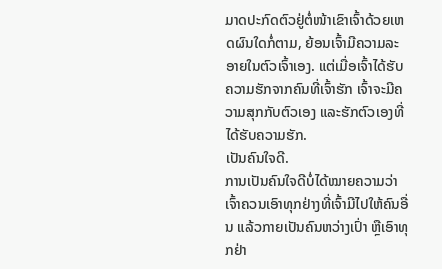ມາດປະກົດຕົວຢູ່ຕໍ່ໜ້າເຂົາເຈົ້າດ້ວຍເຫດຜົນໃດກໍ່ຕາມ, ຍ້ອນເຈົ້າມີຄວາມລະອາຍໃນຕົວເຈົ້າເອງ. ແຕ່ເມື່ອເຈົ້າໄດ້ຮັບຄວາມຮັກຈາກຄົນທີ່ເຈົ້າຮັກ ເຈົ້າຈະມີຄວາມສຸກກັບຕົວເອງ ແລະຮັກຕົວເອງທີ່ໄດ້ຮັບຄວາມຮັກ.
ເປັນຄົນໃຈດີ.
ການເປັນຄົນໃຈດີບໍ່ໄດ້ໝາຍຄວາມວ່າເຈົ້າຄວນເອົາທຸກຢ່າງທີ່ເຈົ້າມີໄປໃຫ້ຄົນອື່ນ ແລ້ວກາຍເປັນຄົນຫວ່າງເປົ່າ ຫຼືເອົາທຸກຢ່າ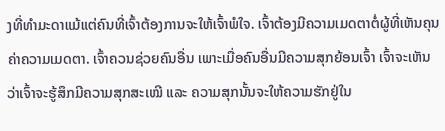ງທີ່ທຳມະດາແມ້ແຕ່ຄົນທີ່ເຈົ້າຕ້ອງການຈະໃຫ້ເຈົ້າພໍໃຈ. ເຈົ້າຕ້ອງມີຄວາມເມດຕາຕໍ່ຜູ້ທີ່ເຫັນຄຸນຄ່າຄວາມເມດຕາ. ເຈົ້າຄວນຊ່ວຍຄົນອື່ນ ເພາະເມື່ອຄົນອື່ນມີຄວາມສຸກຍ້ອນເຈົ້າ ເຈົ້າຈະເຫັນວ່າເຈົ້າຈະຮູ້ສຶກມີຄວາມສຸກສະເໝີ ແລະ ຄວາມສຸກນັ້ນຈະໃຫ້ຄວາມຮັກຢູ່ໃນ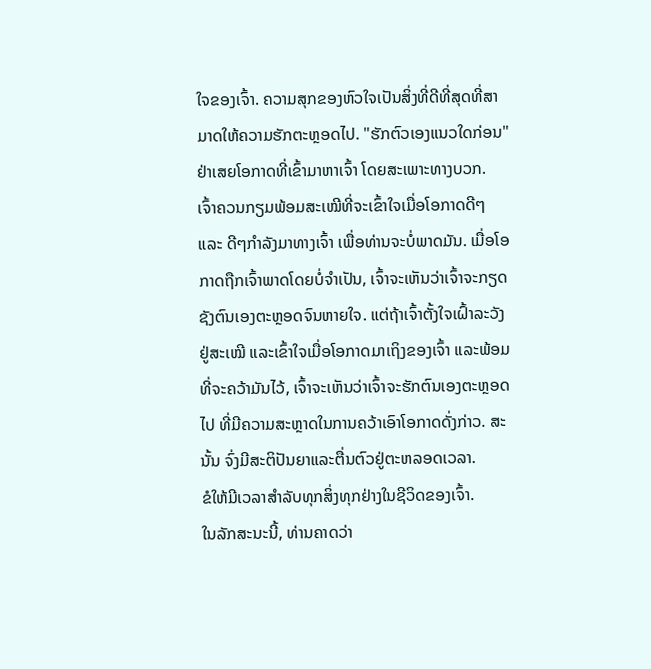ໃຈຂອງເຈົ້າ. ຄວາມສຸກຂອງຫົວໃຈເປັນສິ່ງທີ່ດີທີ່ສຸດທີ່ສາມາດໃຫ້ຄວາມຮັກຕະຫຼອດໄປ. "ຮັກຕົວເອງແນວໃດກ່ອນ"
ຢ່າເສຍໂອກາດທີ່ເຂົ້າມາຫາເຈົ້າ ໂດຍສະເພາະທາງບວກ.
ເຈົ້າຄວນກຽມພ້ອມສະເໝີທີ່ຈະເຂົ້າໃຈເມື່ອໂອກາດດີໆ ແລະ ດີໆກຳລັງມາທາງເຈົ້າ ເພື່ອທ່ານຈະບໍ່ພາດມັນ. ເມື່ອໂອກາດຖືກເຈົ້າພາດໂດຍບໍ່ຈໍາເປັນ, ເຈົ້າຈະເຫັນວ່າເຈົ້າຈະກຽດຊັງຕົນເອງຕະຫຼອດຈົນຫາຍໃຈ. ແຕ່ຖ້າເຈົ້າຕັ້ງໃຈເຝົ້າລະວັງຢູ່ສະເໝີ ແລະເຂົ້າໃຈເມື່ອໂອກາດມາເຖິງຂອງເຈົ້າ ແລະພ້ອມທີ່ຈະຄວ້າມັນໄວ້, ເຈົ້າຈະເຫັນວ່າເຈົ້າຈະຮັກຕົນເອງຕະຫຼອດໄປ ທີ່ມີຄວາມສະຫຼາດໃນການຄວ້າເອົາໂອກາດດັ່ງກ່າວ. ສະນັ້ນ ຈົ່ງມີສະຕິປັນຍາແລະຕື່ນຕົວຢູ່ຕະຫລອດເວລາ.
ຂໍໃຫ້ມີເວລາສໍາລັບທຸກສິ່ງທຸກຢ່າງໃນຊີວິດຂອງເຈົ້າ.
ໃນລັກສະນະນີ້, ທ່ານຄາດວ່າ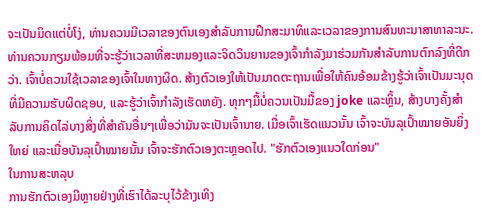ຈະເປັນມິດແຕ່ບໍ່ໂງ່, ທ່ານຄວນມີເວລາຂອງຕົນເອງສໍາລັບການຝຶກສະມາທິແລະເວລາຂອງການສົນທະນາສາທາລະນະ. ທ່ານຄວນກຽມພ້ອມທີ່ຈະຮູ້ວ່າເວລາທີ່ສະຫມອງແລະຈິດວິນຍານຂອງເຈົ້າກໍາລັງມາຮ່ວມກັນສໍາລັບການຕົກລົງທີ່ດີກວ່າ. ເຈົ້າບໍ່ຄວນໃຊ້ເວລາຂອງເຈົ້າໃນທາງຜິດ. ສ້າງຕົວເອງໃຫ້ເປັນມາດຕະຖານເພື່ອໃຫ້ຄົນອ້ອມຂ້າງຮູ້ວ່າເຈົ້າເປັນມະນຸດທີ່ມີຄວາມຮັບຜິດຊອບ, ແລະຮູ້ວ່າເຈົ້າກໍາລັງເຮັດຫຍັງ. ທຸກໆມື້ບໍ່ຄວນເປັນມື້ຂອງ joke ແລະຫຼິ້ນ, ສ້າງບາງຄັ້ງສໍາລັບການຄິດໄລ່ບາງສິ່ງທີ່ສໍາຄັນອື່ນໆເພື່ອວ່າມັນຈະເປັນເຈົ້ານາຍ. ເມື່ອເຈົ້າເຮັດແນວນັ້ນ ເຈົ້າຈະບັນລຸເປົ້າໝາຍອັນຍິ່ງໃຫຍ່ ແລະເມື່ອບັນລຸເປົ້າໝາຍນັ້ນ ເຈົ້າຈະຮັກຕົວເອງຕະຫຼອດໄປ. "ຮັກຕົວເອງແນວໃດກ່ອນ"
ໃນການສະຫລຸບ
ການຮັກຕົວເອງມີຫຼາຍຢ່າງທີ່ເຮົາໄດ້ລະບຸໄວ້ຂ້າງເທິງ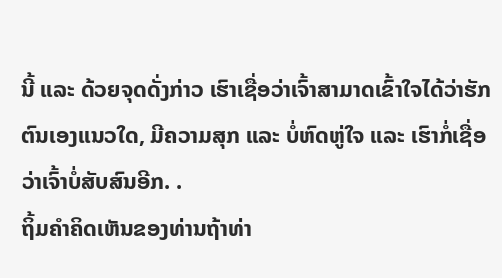ນີ້ ແລະ ດ້ວຍຈຸດດັ່ງກ່າວ ເຮົາເຊື່ອວ່າເຈົ້າສາມາດເຂົ້າໃຈໄດ້ວ່າຮັກຕົນເອງແນວໃດ, ມີຄວາມສຸກ ແລະ ບໍ່ຫົດຫູ່ໃຈ ແລະ ເຮົາກໍ່ເຊື່ອວ່າເຈົ້າບໍ່ສັບສົນອີກ. .
ຖິ້ມຄໍາຄິດເຫັນຂອງທ່ານຖ້າທ່າ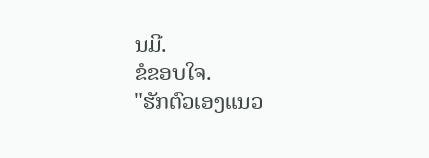ນມີ.
ຂໍຂອບໃຈ.
"ຮັກຕົວເອງແນວ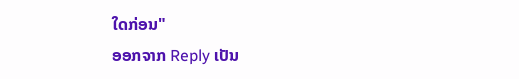ໃດກ່ອນ"
ອອກຈາກ Reply ເປັນ